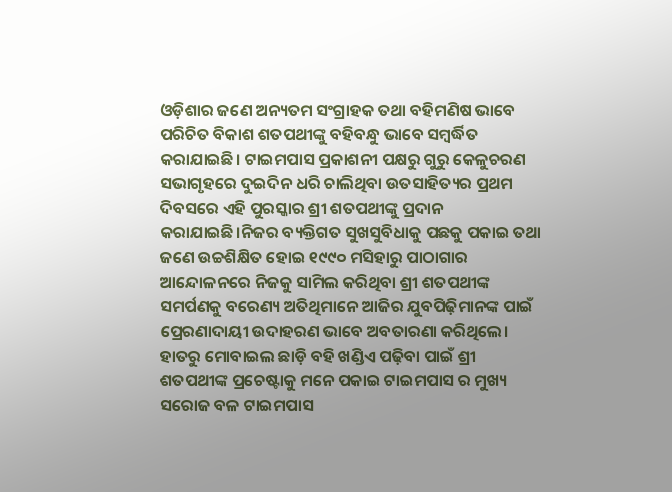ଓଡ଼ିଶାର ଜଣେ ଅନ୍ୟତମ ସଂଗ୍ରାହକ ତଥା ବହିମଣିଷ ଭାବେ ପରିଚିତ ବିକାଶ ଶତପଥୀଙ୍କୁ ବହିବନ୍ଧୁ ଭାବେ ସମ୍ବର୍ଦ୍ଧିତ କରାଯାଇଛି। ଟାଇମପାସ ପ୍ରକାଶନୀ ପକ୍ଷରୁ ଗୁରୁ କେଳୁଚରଣ ସଭାଗୃହରେ ଦୁଇଦିନ ଧରି ଚାଲିଥିବା ଉତସାହିତ୍ୟର ପ୍ରଥମ ଦିବସରେ ଏହି ପୁରସ୍କାର ଶ୍ରୀ ଶତପଥୀଙ୍କୁ ପ୍ରଦାନ କରାଯାଇଛି।ନିଜର ବ୍ୟକ୍ତିଗତ ସୁଖସୁବିଧାକୁ ପଛକୁ ପକାଇ ତଥା ଜଣେ ଉଚ୍ଚଶିକ୍ଷିତ ହୋଇ ୧୯୯୦ ମସିହାରୁ ପାଠାଗାର ଆନ୍ଦୋଳନରେ ନିଜକୁ ସାମିଲ କରିଥିବା ଶ୍ରୀ ଶତପଥୀଙ୍କ ସମର୍ପଣକୁ ବରେଣ୍ୟ ଅତିଥିମାନେ ଆଜିର ଯୁବପିଢ଼ିମାନଙ୍କ ପାଇଁ ପ୍ରେରଣାଦାୟୀ ଉଦାହରଣ ଭାବେ ଅବତାରଣା କରିଥିଲେ। ହାତରୁ ମୋବାଇଲ ଛାଡ଼ି ବହି ଖଣ୍ଡିଏ ପଢ଼ିବା ପାଇଁ ଶ୍ରୀ ଶତପଥୀଙ୍କ ପ୍ରଚେଷ୍ଟାକୁ ମନେ ପକାଇ ଟାଇମପାସ ର ମୁଖ୍ୟ ସରୋଜ ବଳ ଟାଇମପାସ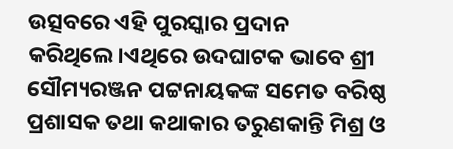ଉତ୍ସବରେ ଏହି ପୁରସ୍କାର ପ୍ରଦାନ କରିଥିଲେ।ଏଥିରେ ଉଦଘାଟକ ଭାବେ ଶ୍ରୀ ସୌମ୍ୟରଞ୍ଜନ ପଟ୍ଟନାୟକଙ୍କ ସମେତ ବରିଷ୍ଠ ପ୍ରଶାସକ ତଥା କଥାକାର ତରୁଣକାନ୍ତି ମିଶ୍ର ଓ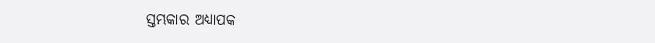ସ୍ତମ୍ଭକାର ଅଧ୍ୟାପକ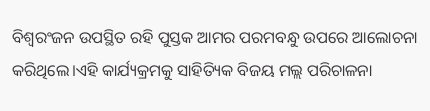ବିଶ୍ୱରଂଜନ ଉପସ୍ଥିତ ରହି ପୁସ୍ତକ ଆମର ପରମବନ୍ଧୁ ଉପରେ ଆଲୋଚନା କରିଥିଲେ।ଏହି କାର୍ଯ୍ୟକ୍ରମକୁ ସାହିତ୍ୟିକ ବିଜୟ ମଲ୍ଲ ପରିଚାଳନା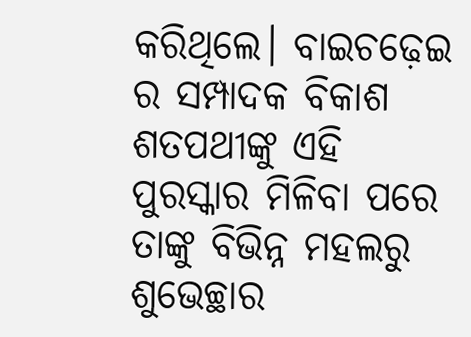କରିଥିଲେ। ବାଇଚଢ଼େଇ ର ସମ୍ପାଦକ ବିକାଶ ଶତପଥୀଙ୍କୁ ଏହି ପୁରସ୍କାର ମିଳିବା ପରେ ତାଙ୍କୁ ବିଭିନ୍ନ ମହଲରୁ ଶୁଭେଚ୍ଛାର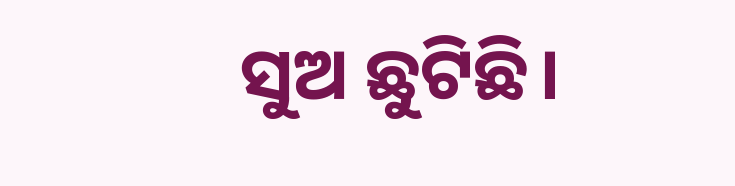ସୁଅ ଛୁଟିଛି।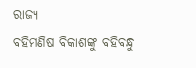ରାଜ୍ୟ
ବହିମଣିଷ ବିକାଶଙ୍କୁ ବହିବନ୍ଧୁ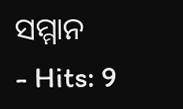ସମ୍ମାନ
- Hits: 9